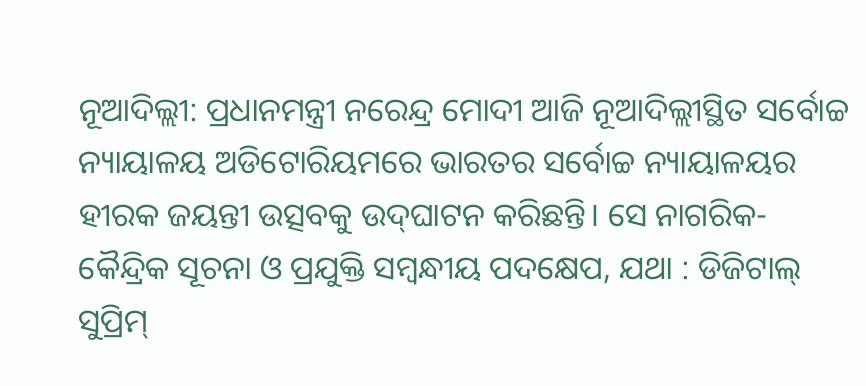ନୂଆଦିଲ୍ଲୀ: ପ୍ରଧାନମନ୍ତ୍ରୀ ନରେନ୍ଦ୍ର ମୋଦୀ ଆଜି ନୂଆଦିଲ୍ଲୀସ୍ଥିତ ସର୍ବୋଚ୍ଚ ନ୍ୟାୟାଳୟ ଅଡିଟୋରିୟମରେ ଭାରତର ସର୍ବୋଚ୍ଚ ନ୍ୟାୟାଳୟର ହୀରକ ଜୟନ୍ତୀ ଉତ୍ସବକୁ ଉଦ୍‌ଘାଟନ କରିଛନ୍ତି। ସେ ନାଗରିକ-କୈନ୍ଦ୍ରିକ ସୂଚନା ଓ ପ୍ରଯୁକ୍ତି ସମ୍ବନ୍ଧୀୟ ପଦକ୍ଷେପ, ଯଥା : ଡିଜିଟାଲ୍ ସୁପ୍ରିମ୍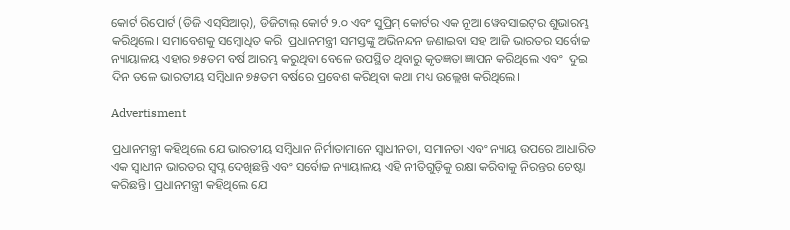କୋର୍ଟ ରିପୋର୍ଟ (ଡିଜି ଏସ୍‌ସିଆର୍‌), ଡିଜିଟାଲ୍ କୋର୍ଟ ୨.୦ ଏବଂ ସୁପ୍ରିମ୍ କୋର୍ଟର ଏକ ନୂଆ ୱେବସାଇଟ୍‌ର ଶୁଭାରମ୍ଭ କରିଥିଲେ। ସମାବେଶକୁ ସମ୍ବୋଧିତ କରି  ପ୍ରଧାନମନ୍ତ୍ରୀ ସମସ୍ତଙ୍କୁ ଅଭିନନ୍ଦନ ଜଣାଇବା ସହ ଆଜି ଭାରତର ସର୍ବୋଚ୍ଚ ନ୍ୟାୟାଳୟ ଏହାର ୭୫ତମ ବର୍ଷ ଆରମ୍ଭ କରୁଥିବା ବେଳେ ଉପସ୍ଥିତ ଥିବାରୁ କୃତଜ୍ଞତା ଜ୍ଞାପନ କରିଥିଲେ ଏବଂ  ଦୁଇ ଦିନ ତଳେ ଭାରତୀୟ ସମ୍ବିଧାନ ୭୫ତମ ବର୍ଷରେ ପ୍ରବେଶ କରିଥିବା କଥା ମଧ୍ୟ ଉଲ୍ଲେଖ କରିଥିଲେ।

Advertisment

ପ୍ରଧାନମନ୍ତ୍ରୀ କହିଥିଲେ ଯେ ଭାରତୀୟ ସମ୍ବିଧାନ ନିର୍ମାତାମାନେ ସ୍ୱାଧୀନତା, ସମାନତା ଏବଂ ନ୍ୟାୟ ଉପରେ ଆଧାରିତ ଏକ ସ୍ୱାଧୀନ ଭାରତର ସ୍ୱପ୍ନ ଦେଖିଛନ୍ତି ଏବଂ ସର୍ବୋଚ୍ଚ ନ୍ୟାୟାଳୟ ଏହି ନୀତିଗୁଡ଼ିକୁ ରକ୍ଷା କରିବାକୁ ନିରନ୍ତର ଚେଷ୍ଟା କରିଛନ୍ତି। ପ୍ରଧାନମନ୍ତ୍ରୀ କହିଥିଲେ ଯେ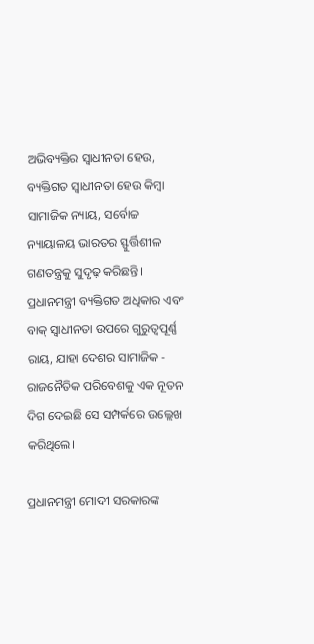ଅଭିବ୍ୟକ୍ତିର ସ୍ୱାଧୀନତା ହେଉ, ବ୍ୟକ୍ତିଗତ ସ୍ୱାଧୀନତା ହେଉ କିମ୍ବା ସାମାଜିକ ନ୍ୟାୟ, ସର୍ବୋଚ୍ଚ ନ୍ୟାୟାଳୟ ଭାରତର ସ୍ଫୁର୍ତ୍ତିଶୀଳ ଗଣତନ୍ତ୍ରକୁ ସୁଦୃଢ଼ କରିଛନ୍ତି। ପ୍ରଧାନମନ୍ତ୍ରୀ ବ୍ୟକ୍ତିଗତ ଅଧିକାର ଏବଂ ବାକ୍ ସ୍ୱାଧୀନତା ଉପରେ ଗୁରୁତ୍ୱପୂର୍ଣ୍ଣ ରାୟ, ଯାହା ଦେଶର ସାମାଜିକ - ରାଜନୈତିକ ପରିବେଶକୁ ଏକ ନୂତନ ଦିଗ ଦେଇଛି ସେ ସମ୍ପର୍କରେ ଉଲ୍ଲେଖ କରିଥିଲେ।

ପ୍ରଧାନମନ୍ତ୍ରୀ ମୋଦୀ ସରକାରଙ୍କ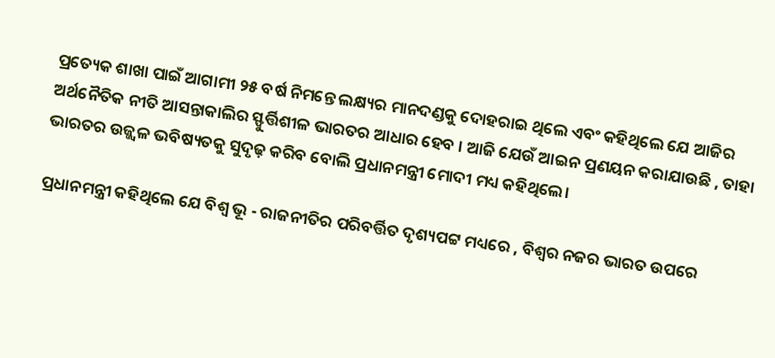ପ୍ରତ୍ୟେକ ଶାଖା ପାଇଁ ଆଗାମୀ ୨୫ ବର୍ଷ ନିମନ୍ତେ ଲକ୍ଷ୍ୟର ମାନଦଣ୍ଡକୁ ଦୋହରାଇ ଥିଲେ ଏବଂ କହିଥିଲେ ଯେ ଆଜିର ଅର୍ଥନୈତିକ ନୀତି ଆସନ୍ତାକାଲିର ସ୍ଫୁର୍ତ୍ତିଶୀଳ ଭାରତର ଆଧାର ହେବ । ଆଜି ଯେଉଁ ଆଇନ ପ୍ରଣୟନ କରାଯାଉଛି , ତାହା ଭାରତର ଉଜ୍ଜ୍ୱଳ ଭବିଷ୍ୟତକୁ ସୁଦୃଢ଼ କରିବ ବୋଲି ପ୍ରଧାନମନ୍ତ୍ରୀ ମୋଦୀ ମଧ୍ୟ କହିଥିଲେ।

ପ୍ରଧାନମନ୍ତ୍ରୀ କହିଥିଲେ ଯେ ବିଶ୍ୱ ଭୂ - ରାଜନୀତିର ପରିବର୍ତ୍ତିତ ଦୃଶ୍ୟପଟ୍ଟ ମଧ୍ୟରେ , ବିଶ୍ୱର ନଜର ଭାରତ ଉପରେ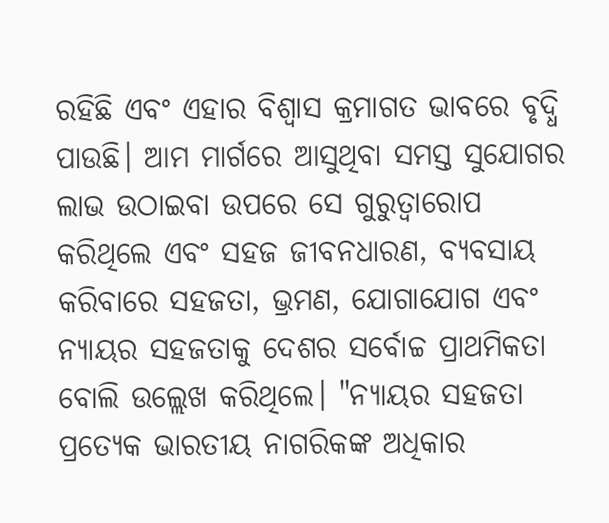ରହିଛି ଏବଂ ଏହାର ବିଶ୍ୱାସ କ୍ରମାଗତ ଭାବରେ ବୃଦ୍ଧି ପାଉଛି। ଆମ ମାର୍ଗରେ ଆସୁଥିବା ସମସ୍ତ ସୁଯୋଗର ଲାଭ ଉଠାଇବା ଉପରେ ସେ ଗୁରୁତ୍ୱାରୋପ କରିଥିଲେ ଏବଂ ସହଜ ଜୀବନଧାରଣ, ବ୍ୟବସାୟ କରିବାରେ ସହଜତା, ଭ୍ରମଣ, ଯୋଗାଯୋଗ ଏବଂ ନ୍ୟାୟର ସହଜତାକୁ ଦେଶର ସର୍ବୋଚ୍ଚ ପ୍ରାଥମିକତା ବୋଲି ଉଲ୍ଲେଖ କରିଥିଲେ। "ନ୍ୟାୟର ସହଜତା ପ୍ରତ୍ୟେକ ଭାରତୀୟ ନାଗରିକଙ୍କ ଅଧିକାର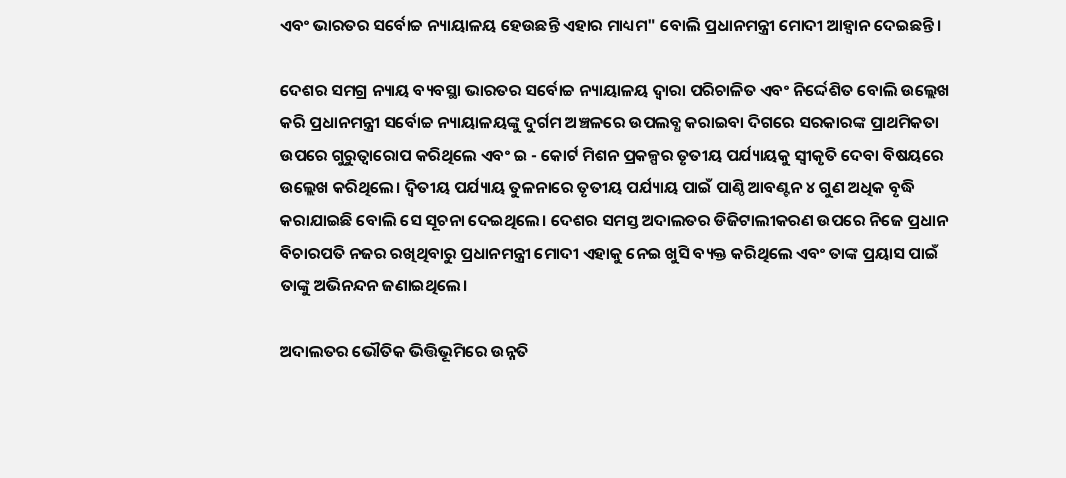ଏବଂ ଭାରତର ସର୍ବୋଚ୍ଚ ନ୍ୟାୟାଳୟ ହେଉଛନ୍ତି ଏହାର ମାଧ୍ୟମ" ବୋଲି ପ୍ରଧାନମନ୍ତ୍ରୀ ମୋଦୀ ଆହ୍ୱାନ ଦେଇଛନ୍ତି।

ଦେଶର ସମଗ୍ର ନ୍ୟାୟ ବ୍ୟବସ୍ଥା ଭାରତର ସର୍ବୋଚ୍ଚ ନ୍ୟାୟାଳୟ ଦ୍ୱାରା ପରିଚାଳିତ ଏବଂ ନିର୍ଦ୍ଦେଶିତ ବୋଲି ଉଲ୍ଲେଖ କରି ପ୍ରଧାନମନ୍ତ୍ରୀ ସର୍ବୋଚ୍ଚ ନ୍ୟାୟାଳୟଙ୍କୁ ଦୁର୍ଗମ ଅଞ୍ଚଳରେ ଉପଲବ୍ଧ କରାଇବା ଦିଗରେ ସରକାରଙ୍କ ପ୍ରାଥମିକତା ଉପରେ ଗୁରୁତ୍ୱାରୋପ କରିଥିଲେ ଏବଂ ଇ - କୋର୍ଟ ମିଶନ ପ୍ରକଳ୍ପର ତୃତୀୟ ପର୍ଯ୍ୟାୟକୁ ସ୍ୱୀକୃତି ଦେବା ବିଷୟରେ ଉଲ୍ଲେଖ କରିଥିଲେ। ଦ୍ୱିତୀୟ ପର୍ଯ୍ୟାୟ ତୁଳନାରେ ତୃତୀୟ ପର୍ଯ୍ୟାୟ ପାଇଁ ପାଣ୍ଠି ଆବଣ୍ଟନ ୪ ଗୁଣ ଅଧିକ ବୃଦ୍ଧି କରାଯାଇଛି ବୋଲି ସେ ସୂଚନା ଦେଇଥିଲେ। ଦେଶର ସମସ୍ତ ଅଦାଲତର ଡିଜିଟାଲୀକରଣ ଉପରେ ନିଜେ ପ୍ରଧାନ ବିଚାରପତି ନଜର ରଖିଥିବାରୁ ପ୍ରଧାନମନ୍ତ୍ରୀ ମୋଦୀ ଏହାକୁ ନେଇ ଖୁସି ବ୍ୟକ୍ତ କରିଥିଲେ ଏବଂ ତାଙ୍କ ପ୍ରୟାସ ପାଇଁ ତାଙ୍କୁ ଅଭିନନ୍ଦନ ଜଣାଇଥିଲେ।

ଅଦାଲତର ଭୌତିକ ଭିତ୍ତିଭୂମିରେ ଉନ୍ନତି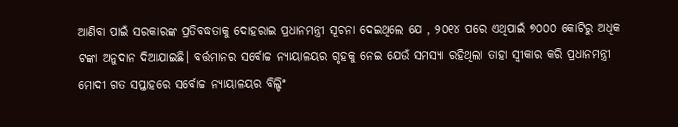ଆଣିବା ପାଇଁ ସରକାରଙ୍କ ପ୍ରତିବଦ୍ଧତାକୁ ଦୋହରାଇ ପ୍ରଧାନମନ୍ତ୍ରୀ ସୂଚନା ଦେଇଥିଲେ ଯେ , ୨୦୧୪ ପରେ ଏଥିପାଇଁ ୭୦୦୦ କୋଟିରୁ ଅଧିକ ଟଙ୍କା ଅନୁଦାନ ଦିଆଯାଇଛି। ବର୍ତ୍ତମାନର ସର୍ବୋଚ୍ଚ ନ୍ୟାୟାଳୟର ଗୃହକୁ ନେଇ ଯେଉଁ ସମସ୍ୟା ରହିଥିଲା ତାହା ସ୍ୱୀକାର କରି ପ୍ରଧାନମନ୍ତ୍ରୀ ମୋଦୀ ଗତ ସପ୍ତାହରେ ସର୍ବୋଚ୍ଚ ନ୍ୟାୟାଳୟର ବିଲ୍ଡିଂ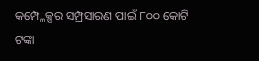କମ୍ପ୍ଳେକ୍ସର ସମ୍ପ୍ରସାରଣ ପାଇଁ ୮୦୦ କୋଟି ଟଙ୍କା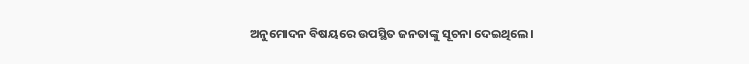ଅନୁମୋଦନ ବିଷୟରେ ଉପସ୍ଥିତ ଜନତାଙ୍କୁ ସୂଚନା ଦେଇଥିଲେ।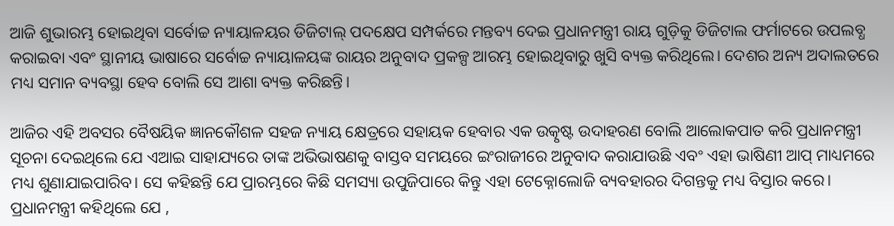ଆଜି ଶୁଭାରମ୍ଭ ହୋଇଥିବା ସର୍ବୋଚ୍ଚ ନ୍ୟାୟାଳୟର ଡିଜିଟାଲ୍ ପଦକ୍ଷେପ ସମ୍ପର୍କରେ ମନ୍ତବ୍ୟ ଦେଇ ପ୍ରଧାନମନ୍ତ୍ରୀ ରାୟ ଗୁଡ଼ିକୁ ଡିଜିଟାଲ ଫର୍ମାଟରେ ଉପଲବ୍ଧ କରାଇବା ଏବଂ ସ୍ଥାନୀୟ ଭାଷାରେ ସର୍ବୋଚ୍ଚ ନ୍ୟାୟାଳୟଙ୍କ ରାୟର ଅନୁବାଦ ପ୍ରକଳ୍ପ ଆରମ୍ଭ ହୋଇଥିବାରୁ ଖୁସି ବ୍ୟକ୍ତ କରିଥିଲେ। ଦେଶର ଅନ୍ୟ ଅଦାଲତରେ ମଧ୍ୟ ସମାନ ବ୍ୟବସ୍ଥା ହେବ ବୋଲି ସେ ଆଶା ବ୍ୟକ୍ତ କରିଛନ୍ତି।

ଆଜିର ଏହି ଅବସର ବୈଷୟିକ ଜ୍ଞାନକୌଶଳ ସହଜ ନ୍ୟାୟ କ୍ଷେତ୍ରରେ ସହାୟକ ହେବାର ଏକ ଉତ୍କୃଷ୍ଟ ଉଦାହରଣ ବୋଲି ଆଲୋକପାତ କରି ପ୍ରଧାନମନ୍ତ୍ରୀ ସୂଚନା ଦେଇଥିଲେ ଯେ ଏଆଇ ସାହାଯ୍ୟରେ ତାଙ୍କ ଅଭିଭାଷଣକୁ ବାସ୍ତବ ସମୟରେ ଇଂରାଜୀରେ ଅନୁବାଦ କରାଯାଉଛି ଏବଂ ଏହା ଭାଷିଣୀ ଆପ୍ ମାଧ୍ୟମରେ ମଧ୍ୟ ଶୁଣାଯାଇପାରିବ। ସେ କହିଛନ୍ତି ଯେ ପ୍ରାରମ୍ଭରେ କିଛି ସମସ୍ୟା ଉପୁଜିପାରେ କିନ୍ତୁ ଏହା ଟେକ୍ନୋଲୋଜି ବ୍ୟବହାରର ଦିଗନ୍ତକୁ ମଧ୍ୟ ବିସ୍ତାର କରେ। ପ୍ରଧାନମନ୍ତ୍ରୀ କହିଥିଲେ ଯେ ,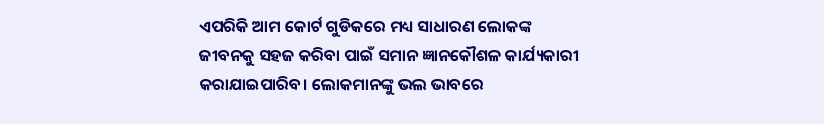ଏପରିକି ଆମ କୋର୍ଟ ଗୁଡିକରେ ମଧ୍ୟ ସାଧାରଣ ଲୋକଙ୍କ ଜୀବନକୁ ସହଜ କରିବା ପାଇଁ ସମାନ ଜ୍ଞାନକୌଶଳ କାର୍ଯ୍ୟକାରୀ କରାଯାଇପାରିବ। ଲୋକମାନଙ୍କୁ ଭଲ ଭାବରେ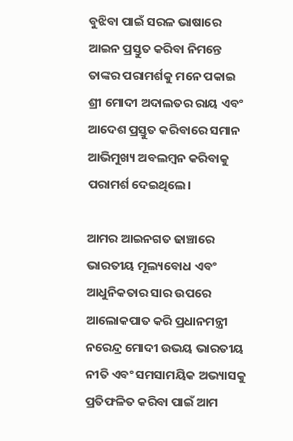ବୁଝିବା ପାଇଁ ସରଳ ଭାଷାରେ ଆଇନ ପ୍ରସ୍ତୁତ କରିବା ନିମନ୍ତେ ତାଙ୍କର ପରାମର୍ଶକୁ ମନେ ପକାଇ ଶ୍ରୀ ମୋଦୀ ଅଦାଲତର ରାୟ ଏବଂ ଆଦେଶ ପ୍ରସ୍ତୁତ କରିବାରେ ସମାନ ଆଭିମୁଖ୍ୟ ଅବଲମ୍ବନ କରିବାକୁ ପରାମର୍ଶ ଦେଇଥିଲେ।

ଆମର ଆଇନଗତ ଢାଞ୍ଚାରେ ଭାରତୀୟ ମୂଲ୍ୟବୋଧ ଏବଂ ଆଧୁନିକତାର ସାର ଉପରେ ଆଲୋକପାତ କରି ପ୍ରଧାନମନ୍ତ୍ରୀ ନରେନ୍ଦ୍ର ମୋଦୀ ଉଭୟ ଭାରତୀୟ ନୀତି ଏବଂ ସମସାମୟିକ ଅଭ୍ୟାସକୁ ପ୍ରତିଫଳିତ କରିବା ପାଇଁ ଆମ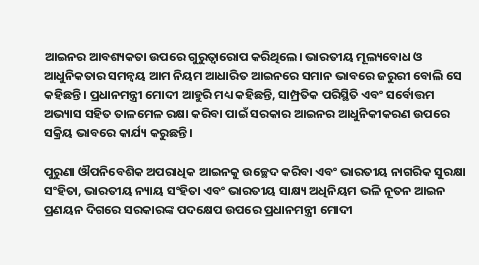ଆଇନର ଆବଶ୍ୟକତା ଉପରେ ଗୁରୁତ୍ୱାରୋପ କରିଥିଲେ। ଭାରତୀୟ ମୂଲ୍ୟବୋଧ ଓ ଆଧୁନିକତାର ସମନ୍ୱୟ ଆମ ନିୟମ ଆଧାରିତ ଆଇନରେ ସମାନ ଭାବରେ ଜରୁରୀ ବୋଲି ସେ କହିଛନ୍ତି। ପ୍ରଧାନମନ୍ତ୍ରୀ ମୋଦୀ ଆହୁରି ମଧ୍ୟ କହିଛନ୍ତି, ସାମ୍ପ୍ରତିକ ପରିସ୍ଥିତି ଏବଂ ସର୍ବୋତ୍ତମ ଅଭ୍ୟାସ ସହିତ ତାଳମେଳ ରକ୍ଷା କରିବା ପାଇଁ ସରକାର ଆଇନର ଆଧୁନିକୀକରଣ ଉପରେ ସକ୍ରିୟ ଭାବରେ କାର୍ଯ୍ୟ କରୁଛନ୍ତି।

ପୁରୁଣା ଔପନିବେଶିକ ଅପରାଧିକ ଆଇନକୁ ଉଚ୍ଛେଦ କରିବା ଏବଂ ଭାରତୀୟ ନାଗରିକ ସୁରକ୍ଷା ସଂହିତା, ଭାରତୀୟ ନ୍ୟାୟ ସଂହିତା ଏବଂ ଭାରତୀୟ ସାକ୍ଷ୍ୟ ଅଧିନିୟମ ଭଳି ନୂତନ ଆଇନ ପ୍ରଣୟନ ଦିଗରେ ସରକାରଙ୍କ ପଦକ୍ଷେପ ଉପରେ ପ୍ରଧାନମନ୍ତ୍ରୀ ମୋଦୀ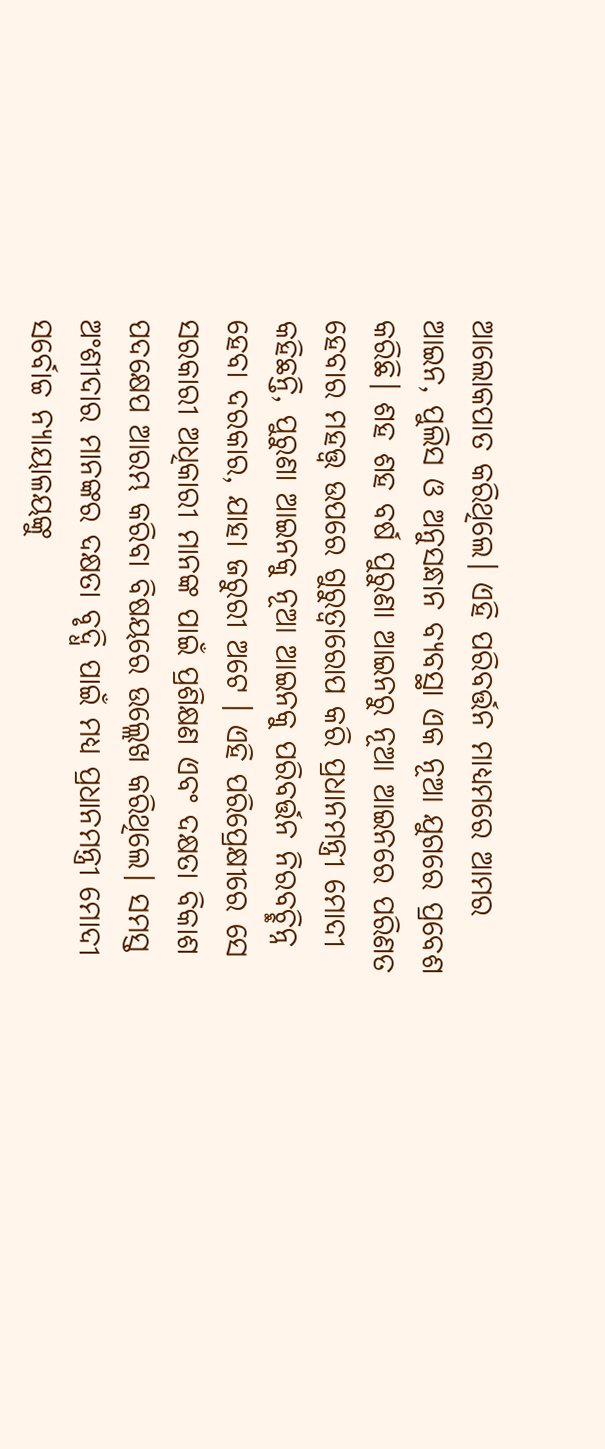ଆଲୋକପାତ କରିଥିଲେ। ଏହି ପରିବର୍ତ୍ତନ ମାଧ୍ୟମରେ ଆମର ଆଇନ, ପୁଲିସ ଓ ଅନୁସନ୍ଧାନ ବ୍ୟବସ୍ଥା ଏକ ନୂଆ ଯୁଗରେ ପ୍ରବେଶ କରିଛି। ଶହ ଶହ ବର୍ଷ ପୁରୁଣା ଆଇନରୁ ନୂଆ ଆଇନରେ ପରିଣତ ହେବାର ମହତ୍ତ୍ୱ ଉପରେ ଗୁରୁତ୍ୱାରୋପ କରି ପ୍ରଧାନମନ୍ତ୍ରୀ ମୋଦୀ କହିଛନ୍ତି, ପୁରୁଣା ଆଇନକୁ ନୂଆ ଆଇନକୁ ପରିବର୍ତ୍ତନ ନିରବଚ୍ଛିନ୍ନ ହେବା ଦରକାର, ଯାହା ଜରୁରୀ ଅଟେ । ଏହି ପରିପ୍ରେକ୍ଷୀରେ ସେ ସରକାରୀ ଅଧିକାରୀ ମାନଙ୍କ ପାଇଁ ପ୍ରଶିକ୍ଷଣ ଏବଂ ଦକ୍ଷତା ବିକାଶ ପଦକ୍ଷେପ ଆରମ୍ଭ କରିବା ବିଷୟରେ ଉଲ୍ଲେଖ କରିଥିଲେ। ସମସ୍ତ ଅଂଶୀଦାର ମାନଙ୍କର ଦକ୍ଷତା ବୃଦ୍ଧି ପାଇଁ ମଧ୍ୟ ପ୍ରଧାନମନ୍ତ୍ରୀ ମୋଦୀ ସର୍ବୋଚ୍ଚ ନ୍ୟାୟାଳୟଙ୍କୁ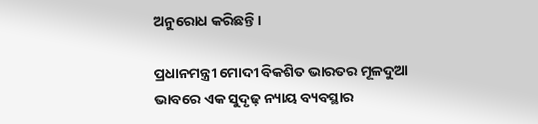ଅନୁରୋଧ କରିଛନ୍ତି।

ପ୍ରଧାନମନ୍ତ୍ରୀ ମୋଦୀ ବିକଶିତ ଭାରତର ମୂଳଦୁଆ ଭାବରେ ଏକ ସୁଦୃଢ଼ ନ୍ୟାୟ ବ୍ୟବସ୍ଥାର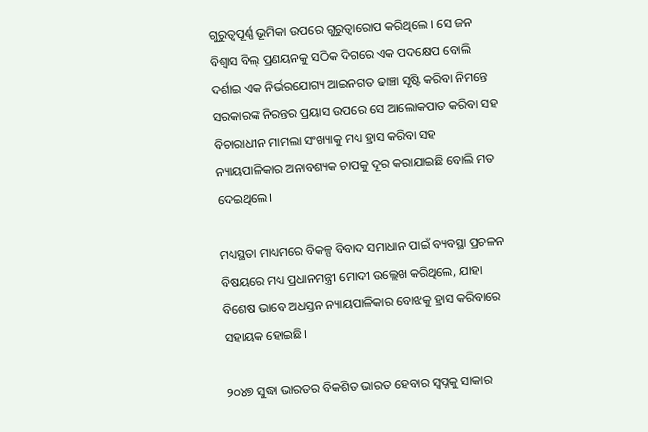ଗୁରୁତ୍ୱପୂର୍ଣ୍ଣ ଭୂମିକା ଉପରେ ଗୁରୁତ୍ୱାରୋପ କରିଥିଲେ । ସେ ଜନ ବିଶ୍ୱାସ ବିଲ୍ ପ୍ରଣୟନକୁ ସଠିକ ଦିଗରେ ଏକ ପଦକ୍ଷେପ ବୋଲି ଦର୍ଶାଇ ଏକ ନିର୍ଭରଯୋଗ୍ୟ ଆଇନଗତ ଢାଞ୍ଚା ସୃଷ୍ଟି କରିବା ନିମନ୍ତେ ସରକାରଙ୍କ ନିରନ୍ତର ପ୍ରୟାସ ଉପରେ ସେ ଆଲୋକପାତ କରିବା ସହ ବିଚାରାଧୀନ ମାମଲା ସଂଖ୍ୟାକୁ ମଧ୍ୟ ହ୍ରାସ କରିବା ସହ ନ୍ୟାୟପାଳିକାର ଅନାବଶ୍ୟକ ଚାପକୁ ଦୂର କରାଯାଇଛି ବୋଲି ମତ ଦେଇଥିଲେ।

ମଧ୍ୟସ୍ଥତା ମାଧ୍ୟମରେ ବିକଳ୍ପ ବିବାଦ ସମାଧାନ ପାଇଁ ବ୍ୟବସ୍ଥା ପ୍ରଚଳନ ବିଷୟରେ ମଧ୍ୟ ପ୍ରଧାନମନ୍ତ୍ରୀ ମୋଦୀ ଉଲ୍ଲେଖ କରିଥିଲେ, ଯାହା ବିଶେଷ ଭାବେ ଅଧସ୍ତନ ନ୍ୟାୟପାଳିକାର ବୋଝକୁ ହ୍ରାସ କରିବାରେ ସହାୟକ ହୋଇଛି।

୨୦୪୭ ସୁଦ୍ଧା ଭାରତର ବିକଶିତ ଭାରତ ହେବାର ସ୍ୱପ୍ନକୁ ସାକାର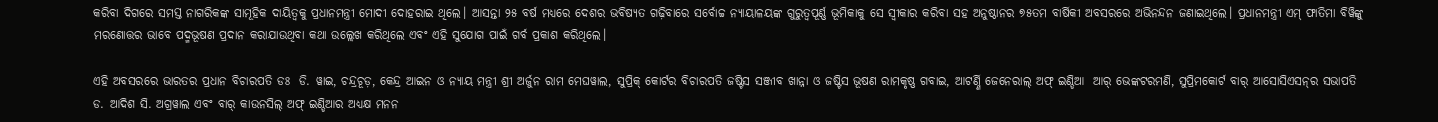କରିବା ଦିଗରେ ସମସ୍ତ ନାଗରିକଙ୍କ ସାମୂହିକ ଦାୟିତ୍ୱକୁ ପ୍ରଧାନମନ୍ତ୍ରୀ ମୋଦୀ ଦୋହରାଇ ଥିଲେ। ଆସନ୍ତା ୨୫ ବର୍ଷ ମଧ୍ୟରେ ଦେଶର ଭବିଷ୍ୟତ ଗଢ଼ିବାରେ ସର୍ବୋଚ୍ଚ ନ୍ୟାୟାଳୟଙ୍କ ଗୁରୁତ୍ୱପୂର୍ଣ୍ଣ ଭୂମିକାକୁ ସେ ସ୍ୱୀକାର କରିବା ସହ ଅନୁଷ୍ଠାନର ୭୫ତମ ବାର୍ଷିକୀ ଅବସରରେ ଅଭିନନ୍ଦନ ଜଣାଇଥିଲେ। ପ୍ରଧାନମନ୍ତ୍ରୀ ଏମ୍ ଫାତିମା ବିୱିଙ୍କୁ ମରଣୋତ୍ତର ଭାବେ ପଦ୍ମଭୂଷଣ ପ୍ରଦାନ କରାଯାଉଥିବା କଥା ଉଲ୍ଲେଖ କରିଥିଲେ ଏବଂ ଏହି ସୁଯୋଗ ପାଇଁ ଗର୍ବ ପ୍ରକାଶ କରିଥିଲେ।

ଏହି ଅବସରରେ ଭାରତର ପ୍ରଧାନ ବିଚାରପତି ଡଃ  ଡି. ୱାଇ, ଚନ୍ଦ୍ରଚୂଡ଼, କେନ୍ଦ୍ର ଆଇନ ଓ ନ୍ୟାୟ ମନ୍ତ୍ରୀ ଶ୍ରୀ ଅର୍ଜୁନ ରାମ ମେଘୱାଲ, ସୁପ୍ରିକ୍ କୋର୍ଟର ବିଚାରପତି ଜଷ୍ଟିସ ସଞ୍ଜୀବ ଖାନ୍ନା ଓ ଜଷ୍ଟିସ ଭୂଷଣ ରାମକୃଷ୍ଣ ଗବାଇ, ଆଟର୍ଣ୍ଣି ଜେନେରାଲ୍ ଅଫ୍ ଇଣ୍ଡିଆ  ଆର୍ ଭେଙ୍କଟରମଣି, ସୁପ୍ରିମକୋର୍ଟ ବାର୍ ଆସୋସିଏସନ୍‌ର ସଭାପତି ଡ. ଆଦିଶ ସି. ଅଗ୍ରୱାଲ ଏବଂ ବାର୍ କାଉନସିଲ୍ ଅଫ୍ ଇଣ୍ଡିଆର ଅଧ୍ୟକ୍ଷ ମନନ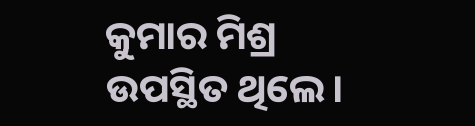କୁମାର ମିଶ୍ର ଉପସ୍ଥିତ ଥିଲେ।